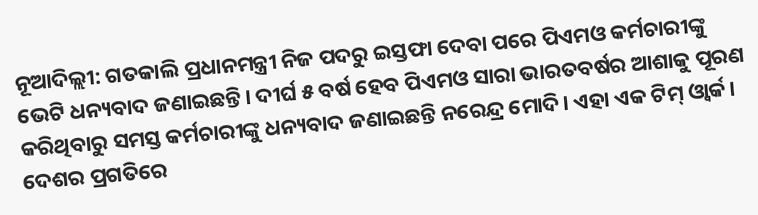ନୂଆଦିଲ୍ଲୀ: ଗତକାଲି ପ୍ରଧାନମନ୍ତ୍ରୀ ନିଜ ପଦରୁ ଇସ୍ତଫା ଦେବା ପରେ ପିଏମଓ କର୍ମଚାରୀଙ୍କୁ ଭେଟି ଧନ୍ୟବାଦ ଜଣାଇଛନ୍ତି। ଦୀର୍ଘ ୫ ବର୍ଷ ହେବ ପିଏମଓ ସାରା ଭାରତବର୍ଷର ଆଶାକୁ ପୂରଣ କରିଥିବାରୁ ସମସ୍ତ କର୍ମଚାରୀଙ୍କୁ ଧନ୍ୟବାଦ ଜଣାଇଛନ୍ତି ନରେନ୍ଦ୍ର ମୋଦି। ଏହା ଏକ ଟିମ୍ ଓ୍ୱାର୍କ। ଦେଶର ପ୍ରଗତିରେ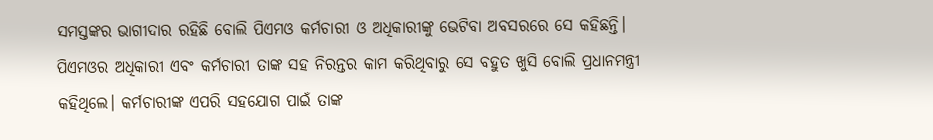ସମସ୍ତଙ୍କର ଭାଗୀଦାର ରହିଛି ବୋଲି ପିଏମଓ କର୍ମଚାରୀ ଓ ଅଧିକାରୀଙ୍କୁ ଭେଟିବା ଅବସରରେ ସେ କହିଛନ୍ତି।
ପିଏମଓର ଅଧିକାରୀ ଏବଂ କର୍ମଚାରୀ ତାଙ୍କ ସହ ନିରନ୍ତର କାମ କରିଥିବାରୁ ସେ ବହୁତ ଖୁସି ବୋଲି ପ୍ରଧାନମନ୍ତ୍ରୀ କହିଥିଲେ। କର୍ମଚାରୀଙ୍କ ଏପରି ସହଯୋଗ ପାଇଁ ତାଙ୍କ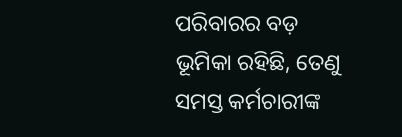ପରିବାରର ବଡ଼ ଭୂମିକା ରହିଛି, ତେଣୁ ସମସ୍ତ କର୍ମଚାରୀଙ୍କ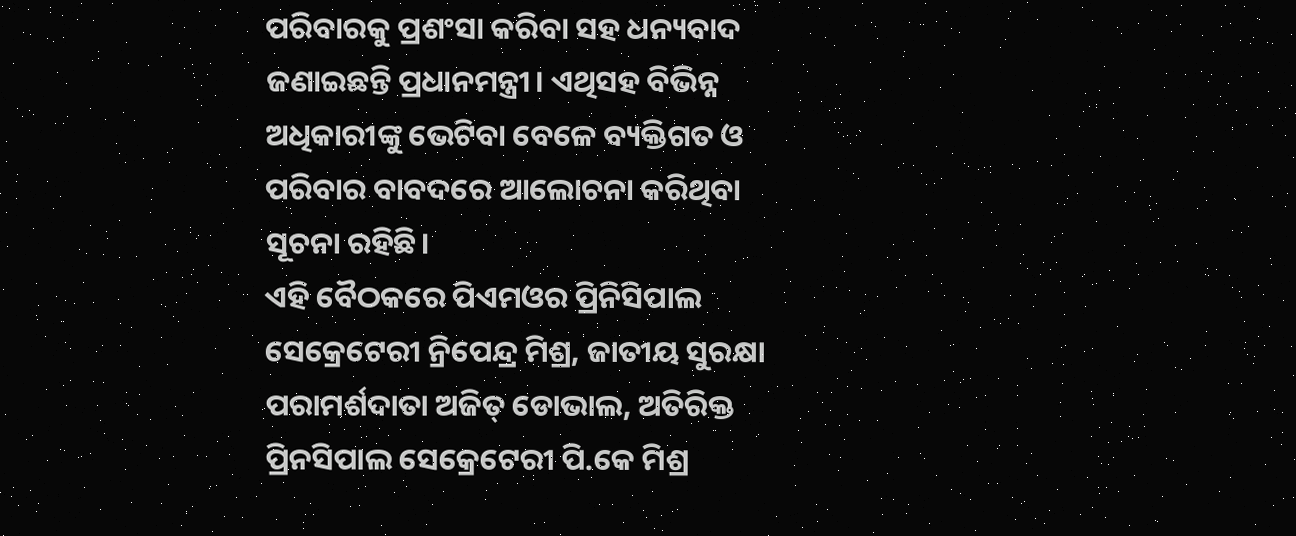ପରିବାରକୁ ପ୍ରଶଂସା କରିବା ସହ ଧନ୍ୟବାଦ ଜଣାଇଛନ୍ତି ପ୍ରଧାନମନ୍ତ୍ରୀ। ଏଥିସହ ବିଭିନ୍ନ ଅଧିକାରୀଙ୍କୁ ଭେଟିବା ବେଳେ ବ୍ୟକ୍ତିଗତ ଓ ପରିବାର ବାବଦରେ ଆଲୋଚନା କରିଥିବା ସୂଚନା ରହିଛି।
ଏହି ବୈଠକରେ ପିଏମଓର ପ୍ରିନିସିପାଲ ସେକ୍ରେଟେରୀ ନ୍ରିପେନ୍ଦ୍ର ମିଶ୍ର, ଜାତୀୟ ସୁରକ୍ଷା ପରାମର୍ଶଦାତା ଅଜିତ୍ ଡୋଭାଲ, ଅତିରିକ୍ତ ପ୍ରିନସିପାଲ ସେକ୍ରେଟେରୀ ପି.କେ ମିଶ୍ର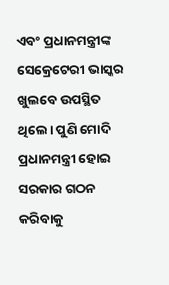ଏବଂ ପ୍ରଧାନମନ୍ତ୍ରୀଙ୍କ ସେକ୍ରେଟେରୀ ଭାସ୍କର ଖୁଲବେ ଉପସ୍ଥିତ ଥିଲେ। ପୁଣି ମୋଦି ପ୍ରଧାନମନ୍ତ୍ରୀ ହୋଇ ସରକାର ଗଠନ କରିବାକୁ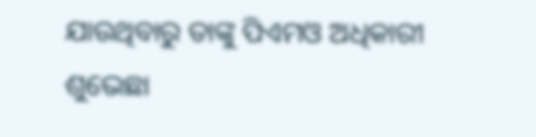ଯାଉଥିବାରୁ ତାଙ୍କୁ ପିଏମଓ ଅଧିକାରୀ ଶୁଭେଛା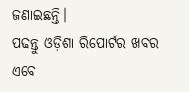ଜଣାଇଛନ୍ତି।
ପଢନ୍ତୁ ଓଡ଼ିଶା ରିପୋର୍ଟର ଖବର ଏବେ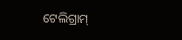ଟେଲିଗ୍ରାମ୍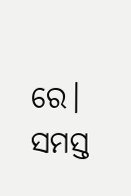ରେ। ସମସ୍ତ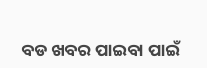ବଡ ଖବର ପାଇବା ପାଇଁ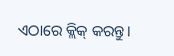ଏଠାରେ କ୍ଲିକ୍ କରନ୍ତୁ।